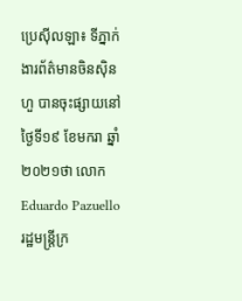ប្រេស៊ីលឡា៖ ទីភ្នាក់ងារព័ត៌មានចិនស៊ិនហួ បានចុះផ្សាយនៅថ្ងៃទី១៩ ខែមករា ឆ្នាំ២០២១ថា លោក Eduardo Pazuello រដ្ឋមន្ត្រីក្រ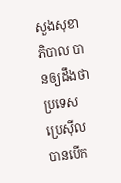សួងសុខាភិបាល បានឲ្យដឹងថា ប្រទេសប្រេស៊ីល បានបើក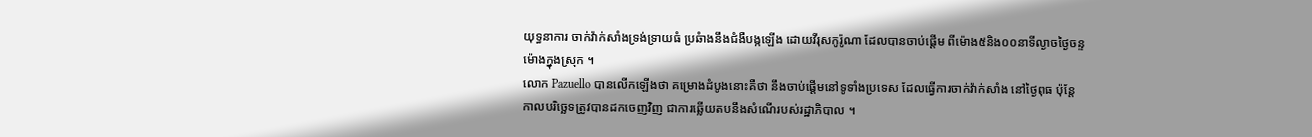យុទ្ធនាការ ចាក់វ៉ាក់សាំងទ្រង់ទ្រាយធំ ប្រឆំាងនឹងជំងឺបង្កឡើង ដោយវីរុសកូរ៉ូណា ដែលបានចាប់ផ្តើម ពីម៉ោង៥និង០០នាទីល្ងាចថ្ងៃចន្ទ ម៉ោងក្នុងស្រុក ។
លោក Pazuello បានលើកឡើងថា គម្រោងដំបូងនោះគឺថា នឹងចាប់ផ្តើមនៅទូទាំងប្រទេស ដែលធ្វើការចាក់វ៉ាក់សាំង នៅថ្ងៃពុធ ប៉ុន្តែ កាលបរិច្ឆេទត្រូវបានដកចេញវិញ ជាការឆ្លើយតបនឹងសំណើរបស់រដ្ឋាភិបាល ។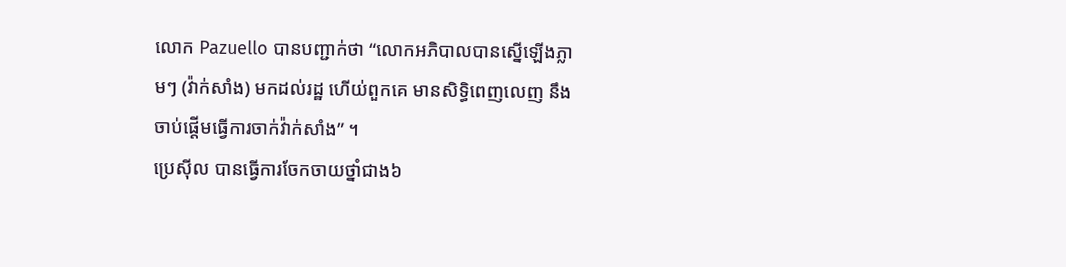លោក Pazuello បានបញ្ជាក់ថា “លោកអភិបាលបានស្នើឡើងភ្លាមៗ (វ៉ាក់សាំង) មកដល់រដ្ឋ ហើយ់ពួកគេ មានសិទ្ធិពេញលេញ នឹងចាប់ផ្តើមធ្វើការចាក់វ៉ាក់សាំង” ។
ប្រេស៊ីល បានធ្វើការចែកចាយថ្នាំជាង៦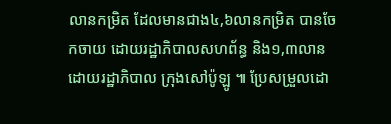លានកម្រិត ដែលមានជាង៤,៦លានកម្រិត បានចែកចាយ ដោយរដ្ឋាភិបាលសហព័ន្ធ និង១,៣លាន ដោយរដ្ឋាភិបាល ក្រុងសៅប៉ូឡូ ៕ ប្រែសម្រួលដោ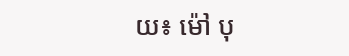យ៖ ម៉ៅ បុ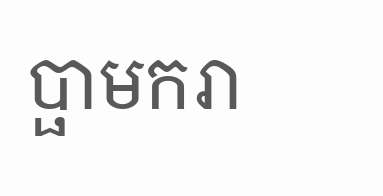ប្ផាមករា